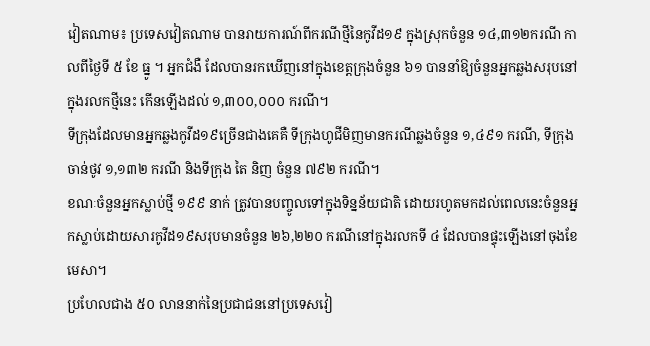វៀតណាម៖ ប្រទេសវៀតណាម បានរាយការណ៍ពីករណីថ្មីនៃកូវីដ១៩ ក្នុងស្រុកចំនួន ១៤,៣១២ករណី កាលពីថ្ងៃទី ៥ ខែ ធ្នូ ។ អ្នកជំងឺ ដែលបានរកឃើញនៅក្នុងខេត្តក្រុងចំនួន ៦១ បាននាំឱ្យចំនួនអ្នកឆ្លងសរុបនៅក្នុងរលកថ្មីនេះ កើនឡើងដល់ ១,៣០០,០០០ ករណី។
ទីក្រុងដែលមានអ្នកឆ្លងកូវីដ១៩ច្រើនជាងគេគឺ ទីក្រុងហូជីមិញមានករណីឆ្លងចំនួន ១,៤៩១ ករណី, ទីក្រុង ចាន់ថូវ ១,១៣២ ករណី និងទីក្រុង តៃ និញ ចំនួន ៧៩២ ករណី។
ខណៈចំនួនអ្នកស្លាប់ថ្មី ១៩៩ នាក់ ត្រូវបានបញ្ចូលទៅក្នុងទិន្នន័យជាតិ ដោយរហូតមកដល់ពេលនេះចំនួនអ្នកស្លាប់ដោយសារកូវីដ១៩សរុបមានចំនួន ២៦,២២០ ករណីនៅក្នុងរលកទី ៤ ដែលបានផ្ទុះឡើងនៅចុងខែមេសា។
ប្រហែលជាង ៥០ លាននាក់នៃប្រជាជននៅប្រទេសវៀ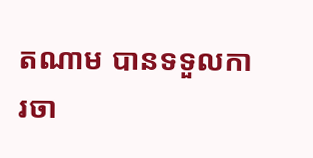តណាម បានទទួលការចា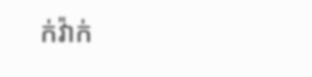ក់វ៉ាក់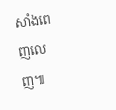សាំងពេញលេញ៕